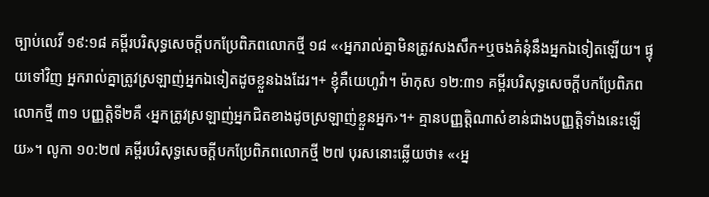ច្បាប់លេវី ១៩:១៨ គម្ពីរបរិសុទ្ធសេចក្ដីបកប្រែពិភពលោកថ្មី ១៨ «‹អ្នករាល់គ្នាមិនត្រូវសងសឹក+ឬចងគំនុំនឹងអ្នកឯទៀតឡើយ។ ផ្ទុយទៅវិញ អ្នករាល់គ្នាត្រូវស្រឡាញ់អ្នកឯទៀតដូចខ្លួនឯងដែរ។+ ខ្ញុំគឺយេហូវ៉ា។ ម៉ាកុស ១២:៣១ គម្ពីរបរិសុទ្ធសេចក្ដីបកប្រែពិភពលោកថ្មី ៣១ បញ្ញត្ដិទី២គឺ ‹អ្នកត្រូវស្រឡាញ់អ្នកជិតខាងដូចស្រឡាញ់ខ្លួនអ្នក›។+ គ្មានបញ្ញត្ដិណាសំខាន់ជាងបញ្ញត្ដិទាំងនេះឡើយ»។ លូកា ១០:២៧ គម្ពីរបរិសុទ្ធសេចក្ដីបកប្រែពិភពលោកថ្មី ២៧ បុរសនោះឆ្លើយថា៖ «‹អ្ន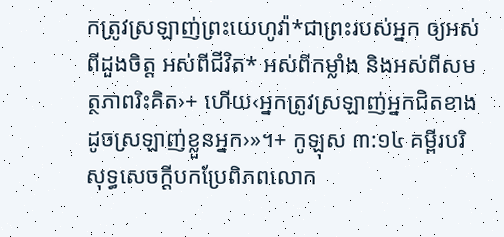កត្រូវស្រឡាញ់ព្រះយេហូវ៉ា*ជាព្រះរបស់អ្នក ឲ្យអស់ពីដួងចិត្ត អស់ពីជីវិត* អស់ពីកម្លាំង និងអស់ពីសមត្ថភាពរិះគិត›+ ហើយ‹អ្នកត្រូវស្រឡាញ់អ្នកជិតខាងដូចស្រឡាញ់ខ្លួនអ្នក›»។+ កូឡុស ៣:១៤ គម្ពីរបរិសុទ្ធសេចក្ដីបកប្រែពិភពលោក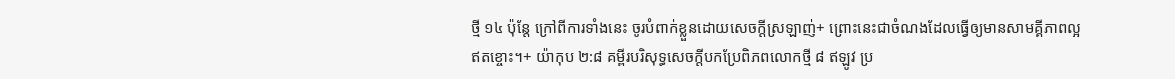ថ្មី ១៤ ប៉ុន្តែ ក្រៅពីការទាំងនេះ ចូរបំពាក់ខ្លួនដោយសេចក្ដីស្រឡាញ់+ ព្រោះនេះជាចំណងដែលធ្វើឲ្យមានសាមគ្គីភាពល្អឥតខ្ចោះ។+ យ៉ាកុប ២:៨ គម្ពីរបរិសុទ្ធសេចក្ដីបកប្រែពិភពលោកថ្មី ៨ ឥឡូវ ប្រ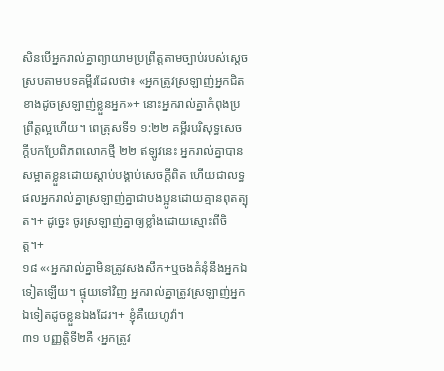សិនបើអ្នករាល់គ្នាព្យាយាមប្រព្រឹត្តតាមច្បាប់របស់ស្ដេចស្របតាមបទគម្ពីរដែលថា៖ «អ្នកត្រូវស្រឡាញ់អ្នកជិតខាងដូចស្រឡាញ់ខ្លួនអ្នក»+ នោះអ្នករាល់គ្នាកំពុងប្រព្រឹត្តល្អហើយ។ ពេត្រុសទី១ ១:២២ គម្ពីរបរិសុទ្ធសេចក្ដីបកប្រែពិភពលោកថ្មី ២២ ឥឡូវនេះ អ្នករាល់គ្នាបានសម្អាតខ្លួនដោយស្ដាប់បង្គាប់សេចក្ដីពិត ហើយជាលទ្ធផលអ្នករាល់គ្នាស្រឡាញ់គ្នាជាបងប្អូនដោយគ្មានពុតត្បុត។+ ដូច្នេះ ចូរស្រឡាញ់គ្នាឲ្យខ្លាំងដោយស្មោះពីចិត្ត។+
១៨ «‹អ្នករាល់គ្នាមិនត្រូវសងសឹក+ឬចងគំនុំនឹងអ្នកឯទៀតឡើយ។ ផ្ទុយទៅវិញ អ្នករាល់គ្នាត្រូវស្រឡាញ់អ្នកឯទៀតដូចខ្លួនឯងដែរ។+ ខ្ញុំគឺយេហូវ៉ា។
៣១ បញ្ញត្ដិទី២គឺ ‹អ្នកត្រូវ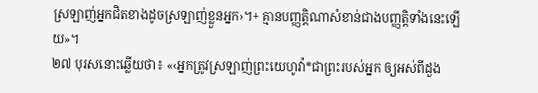ស្រឡាញ់អ្នកជិតខាងដូចស្រឡាញ់ខ្លួនអ្នក›។+ គ្មានបញ្ញត្ដិណាសំខាន់ជាងបញ្ញត្ដិទាំងនេះឡើយ»។
២៧ បុរសនោះឆ្លើយថា៖ «‹អ្នកត្រូវស្រឡាញ់ព្រះយេហូវ៉ា*ជាព្រះរបស់អ្នក ឲ្យអស់ពីដួង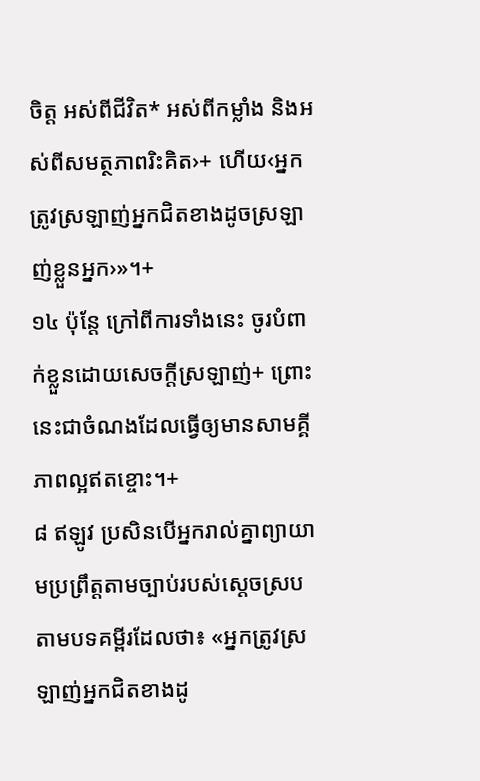ចិត្ត អស់ពីជីវិត* អស់ពីកម្លាំង និងអស់ពីសមត្ថភាពរិះគិត›+ ហើយ‹អ្នកត្រូវស្រឡាញ់អ្នកជិតខាងដូចស្រឡាញ់ខ្លួនអ្នក›»។+
១៤ ប៉ុន្តែ ក្រៅពីការទាំងនេះ ចូរបំពាក់ខ្លួនដោយសេចក្ដីស្រឡាញ់+ ព្រោះនេះជាចំណងដែលធ្វើឲ្យមានសាមគ្គីភាពល្អឥតខ្ចោះ។+
៨ ឥឡូវ ប្រសិនបើអ្នករាល់គ្នាព្យាយាមប្រព្រឹត្តតាមច្បាប់របស់ស្ដេចស្របតាមបទគម្ពីរដែលថា៖ «អ្នកត្រូវស្រឡាញ់អ្នកជិតខាងដូ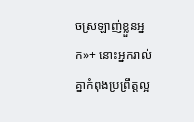ចស្រឡាញ់ខ្លួនអ្នក»+ នោះអ្នករាល់គ្នាកំពុងប្រព្រឹត្តល្អ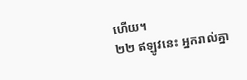ហើយ។
២២ ឥឡូវនេះ អ្នករាល់គ្នា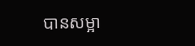បានសម្អា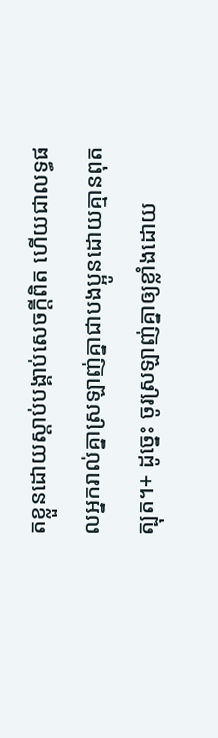តខ្លួនដោយស្ដាប់បង្គាប់សេចក្ដីពិត ហើយជាលទ្ធផលអ្នករាល់គ្នាស្រឡាញ់គ្នាជាបងប្អូនដោយគ្មានពុតត្បុត។+ ដូច្នេះ ចូរស្រឡាញ់គ្នាឲ្យខ្លាំងដោយ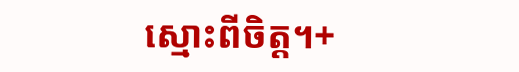ស្មោះពីចិត្ត។+